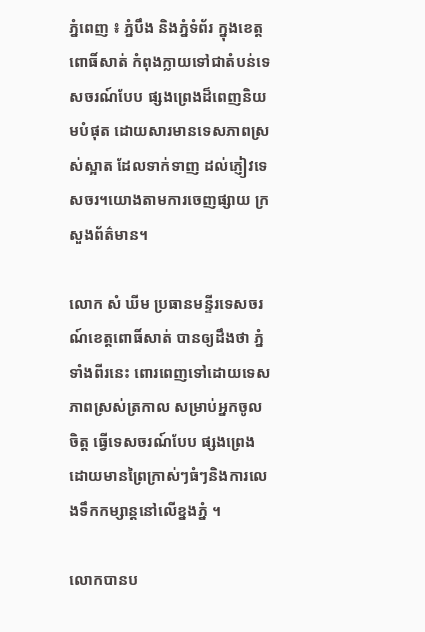ភ្នំពេញ ៖ ភ្នំបឹង និងភ្នំទំព័រ ក្នុងខេត្តពោធិ៍សាត់ កំពុងក្លាយទៅជាតំបន់ទេសចរណ៍បែប ផ្សងព្រេងដ៏ពេញនិយមបំផុត ដោយសារមានទេសភាពស្រស់ស្អាត ដែលទាក់ទាញ ដល់ភ្ញៀវទេសចរ។យោងតាមការចេញផ្សាយ ក្រសួងព័ត៌មាន។

លោក សំ ឃីម ប្រធានមន្ទីរទេសចរណ៍ខេត្តពោធិ៍សាត់ បានឲ្យដឹងថា ភ្នំទាំងពីរនេះ ពោរពេញទៅដោយទេសភាពស្រស់ត្រកាល សម្រាប់អ្នកចូលចិត្ត ធ្វើទេសចរណ៍បែប ផ្សងព្រេង ដោយមានព្រៃក្រាស់ៗធំៗនិងការលេងទឹកកម្សាន្តនៅលើខ្នងភ្នំ ។

លោកបានប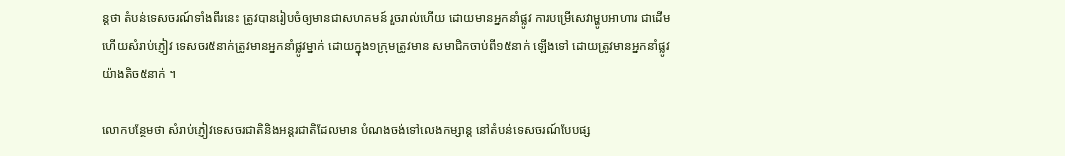ន្តថា តំបន់ទេសចរណ៍ទាំងពីរនេះ ត្រូវបានរៀបចំឲ្យមានជាសហគមន៍ រួចរាល់ហើយ ដោយមានអ្នកនាំផ្លូវ ការបម្រើសេវាម្ហូបអាហារ ជាដើម ហើយសំរាប់ភ្ញៀវ ទេសចរ៥នាក់ត្រូវមានអ្នកនាំផ្លូវម្នាក់ ដោយក្នុង១ក្រុមត្រូវមាន សមាជិកចាប់ពី១៥នាក់ ឡើងទៅ ដោយត្រូវមានអ្នកនាំផ្លូវយ៉ាងតិច៥នាក់ ។

លោកបន្ថែមថា សំរាប់ភ្ញៀវទេសចរជាតិនិងអន្តរជាតិដែលមាន បំណងចង់ទៅលេងកម្សាន្ត នៅតំបន់ទេសចរណ៍បែបផ្ស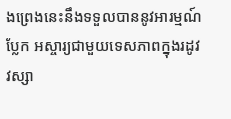ងព្រេងនេះនឹងទទួលបាននូវអារម្មណ៍ប្លែក អស្ចារ្យជាមួយទេសភាពក្នុងរដូវវស្សា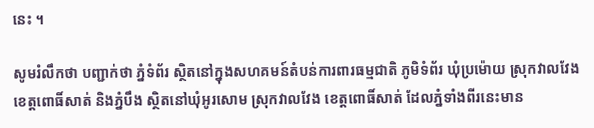នេះ ។

សូមរំលឹកថា បញ្ជាក់ថា ភ្នំទំព័រ ស្ថិតនៅក្នុងសហគមន៍តំបន់ការពារធម្មជាតិ ភូមិទំព័រ ឃុំប្រម៉ោយ ស្រុកវាលវែង ខេត្តពោធិ៍សាត់ និងភ្នំបឹង ស្ថិតនៅឃុំអូរសោម ស្រុកវាលវែង ខេត្តពោធិ៍សាត់ ដែលភ្នំទាំងពីរនេះមាន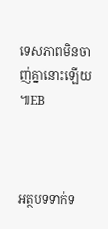ទេសភាពមិនចាញ់គ្នានោះឡើយ ៕EB



អត្ថបទទាក់ទ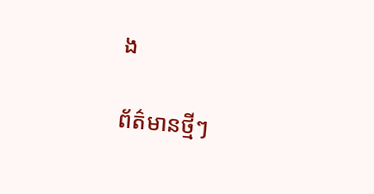ង

ព័ត៌មានថ្មីៗ